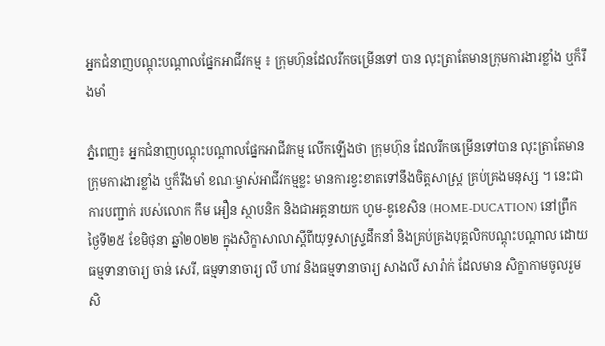អ្នកជំនាញបណ្ដុះបណ្ដាលផ្នែកអាជីវកម្ម ៖ ក្រុមហ៊ុនដែលរីកចម្រើនទៅ បាន លុះត្រាតែមានក្រុមការងារខ្លាំង ឬក៏រឹងមាំ

ភ្នំពេញ៖ អ្នកជំនាញបណ្ដុះបណ្ដាលផ្នែកអាជីវកម្ម លើកឡើងថា ក្រុមហ៊ុន ដែលរីកចម្រើនទៅបាន លុះត្រាតែមានក្រុមការងារខ្លាំង ឬក៏រឹងមាំ ខណៈម្ចាស់អាជីវកម្មខ្លះ មានការខ្វះខាតទៅនឹងចិត្តសាស្ត្រ គ្រប់គ្រងមនុស្ស ។ នេះជាការបញ្ជាក់ របស់លោក កឹម អឿន ស្ថាបនិក និងជាអគ្គនាយក ហូម-ឌូខេសិន (HOME-DUCATION) នៅព្រឹក ថ្ងៃទី២៥ ខែមិថុនា ឆ្នាំ២០២២ ក្នុងសិក្ខាសាលាស្តីពីយុទ្ធសាស្រ្ទដឹកនាំ និងគ្រប់គ្រងបុគ្គលិកបណ្តុះបណ្តាល ដោយ ធម្មទានាចារ្យ ចាន់ សេរី, ធម្មទានាចារ្យ លី ហាវ និងធម្មទានាចារ្យ សាងលី សារ៉ាក់ ដែលមាន សិក្ខាកាមចូលរួមសិ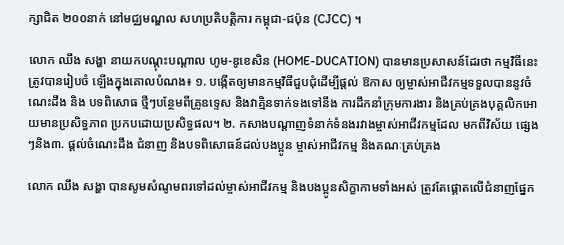ក្សាជិត ២០០នាក់ នៅមជ្ឈមណ្ឌល សហប្រតិបត្តិការ កម្ពុជា-ជប៉ុន (CJCC) ។

លោក ឈឹង សង្ហា នាយកបណ្តុះបណ្តាល ហូម-ឌូខេសិន (HOME-DUCATION) បានមានប្រសាសន៍ដែរថា កម្មវិធីនេះ ត្រូវបានរៀបចំ ឡើងក្នុងគោលបំណង៖ ១. បង្កើតឲ្យមានកម្មវិធីជួបជុំដើម្បីផ្ដល់ ឱកាស ឲ្យម្ចាស់អាជីវកម្មទទួលបាននូវចំណេះដឹង និង បទពិសោធ ថ្មីៗបន្ថែមពីគ្រូឧទ្ទេស និងវាគ្មិនទាក់ទងទៅនឹង ការដឹកនាំក្រុមការងារ និងគ្រប់គ្រងបុគ្គលិកអោយមានប្រសិទ្ធភាព ប្រកបដោយប្រសិទ្ធផល។ ២. កសាងបណ្តាញទំនាក់ទំនងរវាងម្ចាស់អាជីវកម្មដែល មកពីវិស័យ ផ្សេងៗនិង៣. ផ្តល់ចំណេះដឹង ជំនាញ និងបទពិសោធន៍ដល់បងប្អូន ម្ចាស់អាជីវកម្ម និងគណៈគ្រប់គ្រង

លោក ឈឹង សង្ហា បានសូមសំណូមពរទៅដល់ម្ចាស់អាជីវកម្ម និងបងប្អូនសិក្ខាកាមទាំងអស់ ត្រូវតែផ្តោតលើជំនាញផ្នែក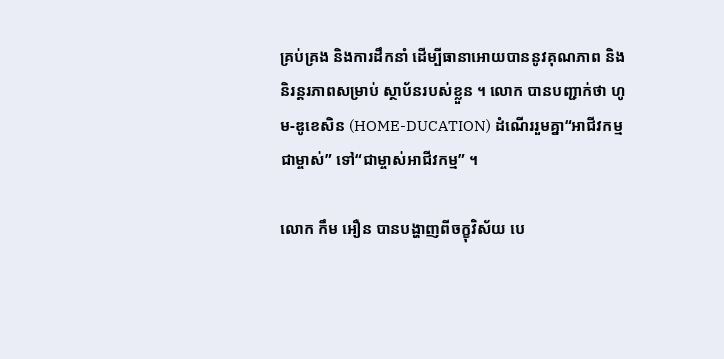គ្រប់គ្រង និងការដឹកនាំ ដើម្បីធានាអោយបាននូវគុណភាព និងនិរន្តរភាពសម្រាប់ ស្ថាប័នរបស់ខ្លួន ។ លោក បានបញ្ជាក់ថា ហូម-ឌូខេសិន (HOME-DUCATION) ដំណើររួមគ្នា“អាជីវកម្មជាម្ចាស់” ទៅ“ជាម្ចាស់អាជីវកម្ម” ។

លោក កឹម អឿន បានបង្ហាញពីចក្ខុវិស័យ បេ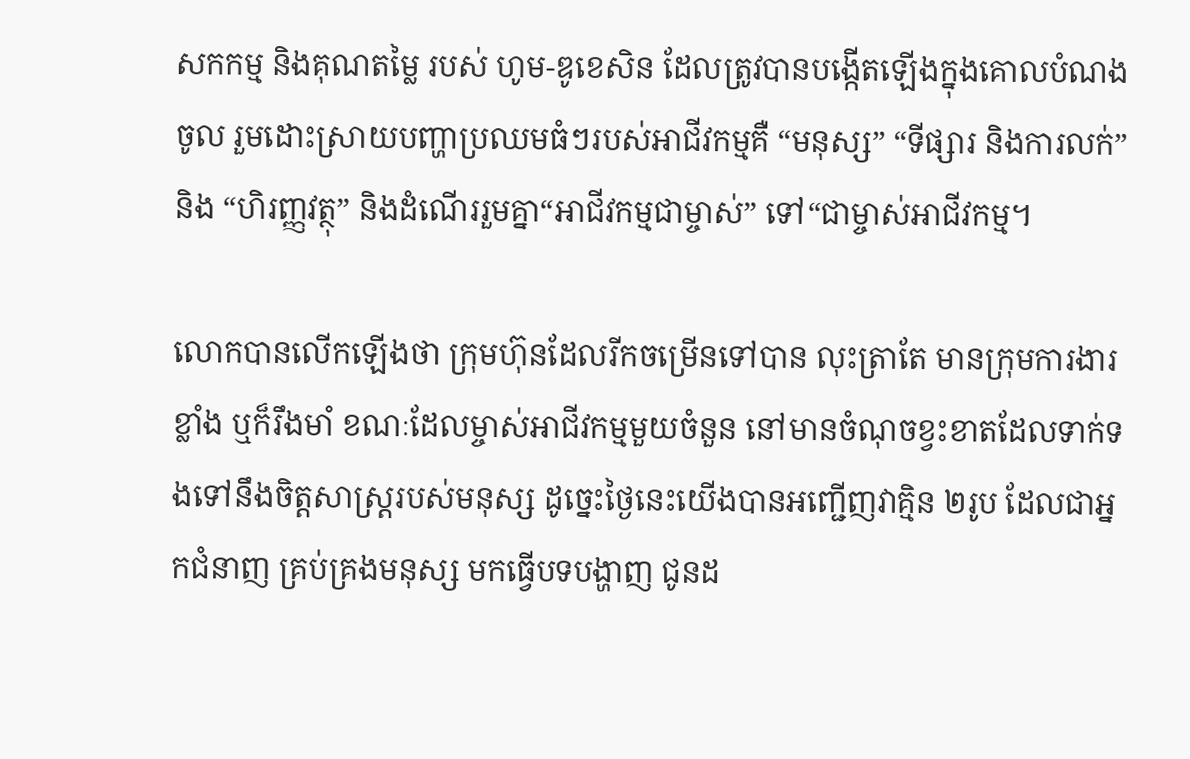សកកម្ម និងគុណតម្លៃ របស់ ហូម-ឌូខេសិន ដែលត្រូវបានបង្កើតឡើងក្នុងគោលបំណង ចូល រួមដោះស្រាយបញ្ហាប្រឈមធំៗរបស់អាជីវកម្មគឺ “មនុស្ស” “ទីផ្សារ និងការលក់” និង “ហិរញ្ញវត្ថុ” និងដំណើររួមគ្នា“អាជីវកម្មជាម្ចាស់” ទៅ“ជាម្ចាស់អាជីវកម្ម។

លោកបានលើកឡើងថា ក្រុមហ៊ុនដែលរីកចម្រើនទៅបាន លុះត្រាតែ មានក្រុមការងារខ្លាំង ឬក៏រឹងមាំ ខណៈដែលម្ចាស់អាជីវកម្មមួយចំនួន នៅមានចំណុចខ្វះខាតដែលទាក់ទងទៅនឹងចិត្តសាស្ត្ររបស់មនុស្ស ដូច្នេះថ្ងៃនេះយើងបានអញ្ជើញវាគ្មិន ២រូប ដែលជាអ្នកជំនាញ គ្រប់គ្រងមនុស្ស មកធ្វើបទបង្ហាញ ជូនដ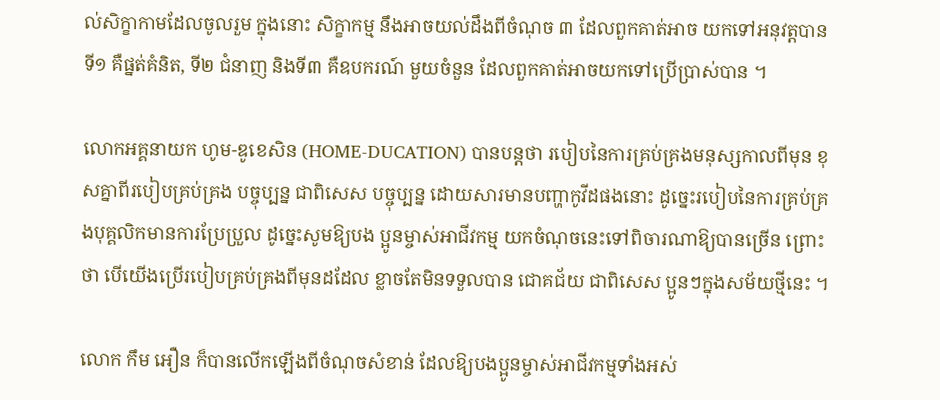ល់សិក្ខាកាមដែលចូលរួម ក្នុងនោះ សិក្ខាកម្ម នឹងអាចយល់ដឹងពីចំណុច ៣ ដែលពួកគាត់អាច យកទៅអនុវត្តបាន ទី១ គឺផ្នត់គំនិត, ទី២ ជំនាញ និងទី៣ គឺឧបករណ៍ មួយចំនួន ដែលពួកគាត់អាចយកទៅប្រើប្រាស់បាន ។

លោកអគ្គនាយក ហូម-ឌូខេសិន (HOME-DUCATION) បានបន្តថា របៀបនៃការគ្រប់គ្រងមនុស្សកាលពីមុន ខុសគ្នាពីរបៀបគ្រប់គ្រង បច្ចុប្បន្ន ជាពិសេស បច្ចុប្បន្ន ដោយសារមានបញ្ហាកូវីដផងនោះ ដូច្នេះរបៀបនៃការគ្រប់គ្រងបុគ្គលិកមានការប្រែប្រួល ដូច្នេះសូមឱ្យបង ប្អូនម្ចាស់អាជីវកម្ម យកចំណុចនេះទៅពិចារណាឱ្យបានច្រើន ព្រោះថា បើយើងប្រើរបៀបគ្រប់គ្រងពីមុនដដែល ខ្លាចតែមិនទទួលបាន ជោគជ័យ ជាពិសេស ប្អូនៗក្នុងសម័យថ្មីនេះ ។

លោក កឹម អឿន ក៏បានលើកឡើងពីចំណុចសំខាន់ ដែលឱ្យបងប្អូនម្ចាស់អាជីវកម្មទាំងអស់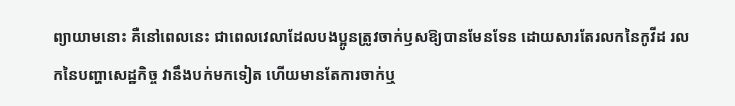ព្យាយាមនោះ គឺនៅពេលនេះ ជាពេលវេលាដែលបងប្អូនត្រូវចាក់ឫសឱ្យបានមែនទែន ដោយសារតែរលកនៃកូវីដ រលកនៃបញ្ហាសេដ្ឋកិច្ច វានឹងបក់មកទៀត ហើយមានតែការចាក់ឬ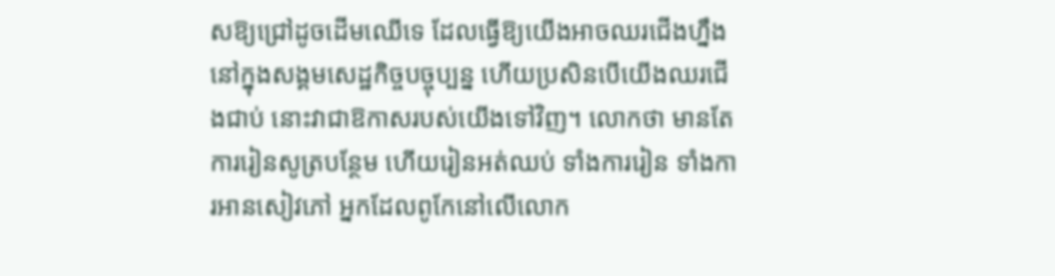សឱ្យជ្រៅដូចដើមឈើទេ ដែលធ្វើឱ្យយើងអាចឈរជើងហ្នឹងនៅក្នុងសង្គមសេដ្ឋកិច្ចបច្ចុប្បន្ន ហើយប្រសិនបើយើងឈរជើងជាប់ នោះវាជាឱកាសរបស់យើងទៅវិញ។ លោកថា មានតែការរៀនសូត្របន្ថែម ហើយរៀនអត់ឈប់ ទាំងការរៀន ទាំងការអានសៀវភៅ អ្នកដែលពូកែនៅលើលោក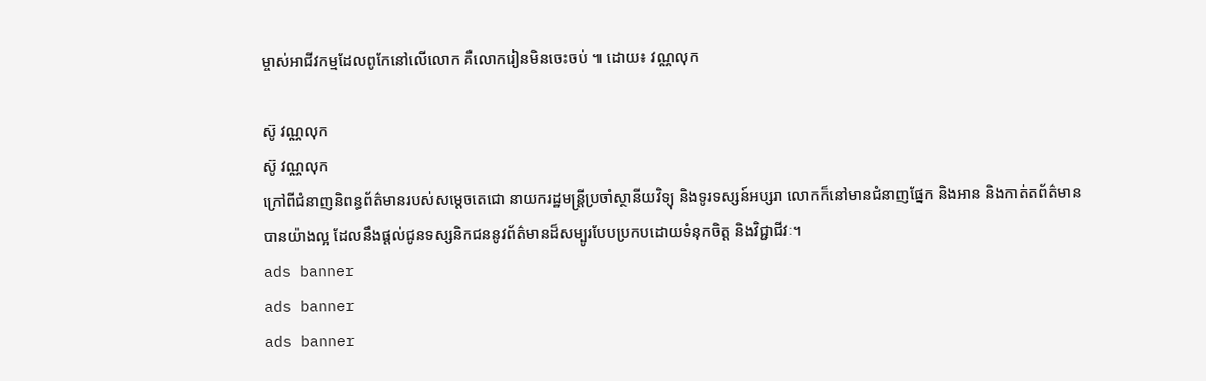ម្ចាស់អាជីវកម្មដែលពូកែនៅលើលោក គឺលោករៀនមិនចេះចប់ ៕ ដោយ៖ វណ្ណលុក

ស៊ូ វណ្ណលុក
ស៊ូ វណ្ណលុក
ក្រៅពីជំនាញនិពន្ធព័ត៌មានរបស់សម្ដេចតេជោ នាយករដ្ឋមន្ត្រីប្រចាំស្ថានីយវិទ្យុ និងទូរទស្សន៍អប្សរា លោកក៏នៅមានជំនាញផ្នែក និងអាន និងកាត់តព័ត៌មានបានយ៉ាងល្អ ដែលនឹងផ្ដល់ជូនទស្សនិកជននូវព័ត៌មានដ៏សម្បូរបែបប្រកបដោយទំនុកចិត្ត និងវិជ្ជាជីវៈ។
ads banner
ads banner
ads banner